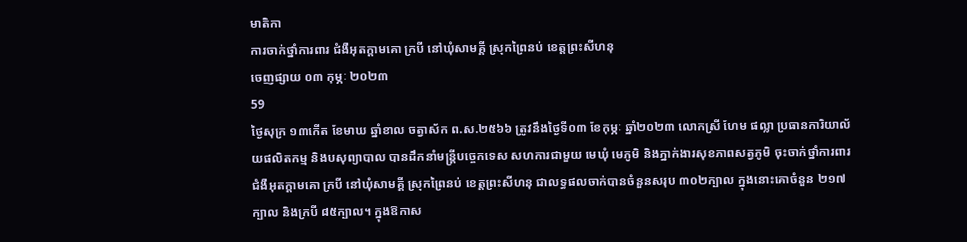មាតិកា
ការចាក់ថ្នាំការពារ ជំងឺអុតក្តាមគោ ក្របី នៅឃុំសាមគ្គី ស្រុកព្រៃនប់ ខេត្តព្រះសីហនុ
ចេញផ្សាយ ០៣ កុម្ភៈ ២០២៣
59
ថ្ងៃសុក្រ ១៣កើត ខែមាឃ ឆ្នាំខាល ចត្វាស័ក ព.ស.២៥៦៦ ត្រូវនឹងថ្ងៃទី០៣ ខែកុម្ភៈ ឆ្នាំ២០២៣ លោកស្រី ហែម ផល្លា ប្រធានការិយាល័យផលិតកម្ម និងបសុព្យាបាល បានដឹកនាំមន្ត្រីបច្ចេកទេស សហការជាមួយ មេឃុំ មេភូមិ និងភ្នាក់ងារសុខភាពសត្វភូមិ ចុះចាក់ថ្នាំការពារ ជំងឺអុតក្តាមគោ ក្របី នៅឃុំសាមគ្គី ស្រុកព្រៃនប់ ខេត្តព្រះសីហនុ ជាលទ្ធផលចាក់បានចំនួនសរុប ៣០២ក្បាល ក្នុងនោះគោចំនួន ២១៧ក្បាល និងក្របី ៨៥ក្បាល។ ក្នុងឱកាស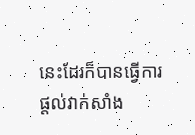នេះដែរក៏បានធ្វើការផ្តល់វាក់សាំង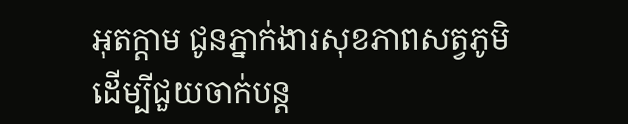អុតក្តាម ជូនភ្នាក់ងារសុខភាពសត្វភូមិ ដើម្បីជួយចាក់បន្ត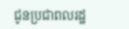ជូនប្រជាពលរដ្ឋ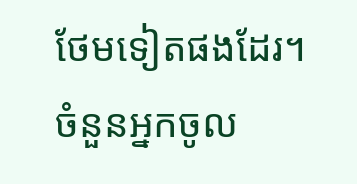ថែមទៀតផងដែរ។
ចំនួនអ្នកចូល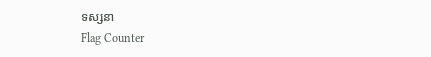ទស្សនា
Flag Counter